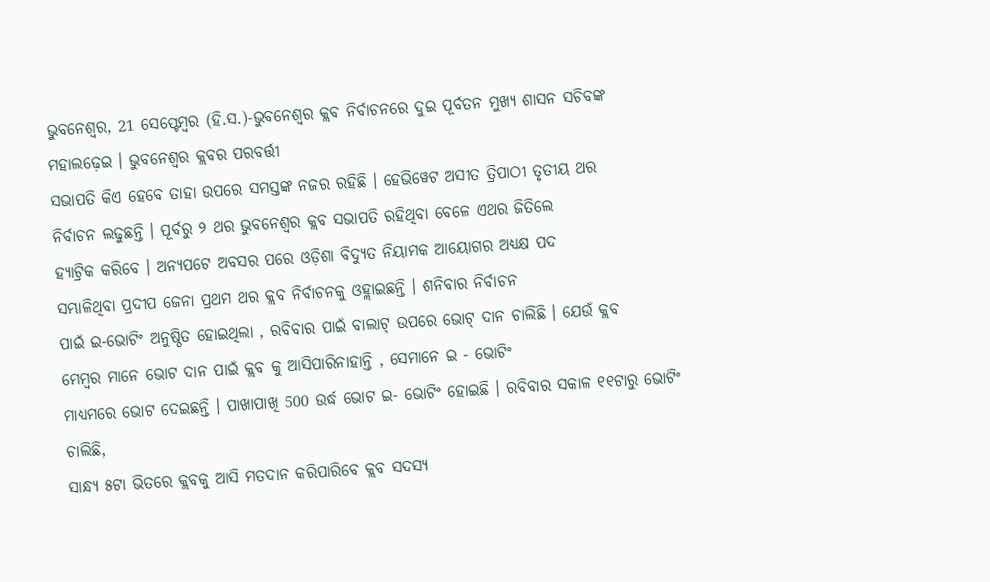ଭୁବନେଶ୍ୱର, 21 ସେପ୍ଟେମ୍ବର (ହି.ସ.)-ଭୁବନେଶ୍ବର କ୍ଲବ ନିର୍ବାଚନରେ ଦୁଇ ପୂର୍ବତନ ମୁଖ୍ୟ ଶାସନ ସଚିବଙ୍କ
ମହାଲଢ଼େଇ । ଭୁବନେଶ୍ୱର କ୍ଲବର ପରବର୍ତ୍ତୀ
ସଭାପତି କିଏ ହେବେ ତାହା ଉପରେ ସମସ୍ତଙ୍କ ନଜର ରହିଛି । ହେଭିୱେଟ ଅସୀତ ତ୍ରିପାଠୀ ତୃତୀୟ ଥର
ନିର୍ବାଚନ ଲଢୁଛନ୍ତି । ପୂର୍ବରୁ ୨ ଥର ଭୁବନେଶ୍ବର କ୍ଲବ ସଭାପତି ରହିଥିବା ବେଳେ ଏଥର ଜିତିଲେ
ହ୍ୟାଟ୍ରିକ କରିବେ । ଅନ୍ୟପଟେ ଅବସର ପରେ ଓଡ଼ିଶା ବିଦ୍ୟୁତ ନିୟାମକ ଆୟୋଗର ଅଧ୍ୟକ୍ଷ ପଦ
ସମ୍ଭାଳିଥିବା ପ୍ରଦୀପ ଜେନା ପ୍ରଥମ ଥର କ୍ଲବ ନିର୍ବାଚନକୁ ଓହ୍ଲାଇଛନ୍ତି । ଶନିବାର ନିର୍ବାଚନ
ପାଇଁ ଇ-ଭୋଟିଂ ଅନୁଷ୍ଠିତ ହୋଇଥିଲା , ରବିବାର ପାଇଁ ବାଲାଟ୍ ଉପରେ ଭୋଟ୍ ଦାନ ଚାଲିଛି । ଯେଉଁ କ୍ଲବ
ମେମ୍ବର ମାନେ ଭୋଟ ଦାନ ପାଇଁ କ୍ଲବ କୁ ଆସିପାରିନାହାନ୍ତି , ସେମାନେ ଇ - ଭୋଟିଂ
ମାଧ୍ୟମରେ ଭୋଟ ଦେଇଛନ୍ତି । ପାଖାପାଖି 500 ଉର୍ଦ୍ଧ ଭୋଟ ଇ- ଭୋଟିଂ ହୋଇଛି । ରବିବାର ସକାଳ ୧୧ଟାରୁ ଭୋଟିଂ
ଚାଲିଛି,
ସାନ୍ଧ୍ୟ ୫ଟା ଭିତରେ କ୍ଲବକୁ ଆସି ମତଦାନ କରିପାରିବେ କ୍ଲବ ସଦସ୍ୟ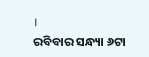।
ରବିବାର ସନ୍ଧ୍ୟା ୬ଟା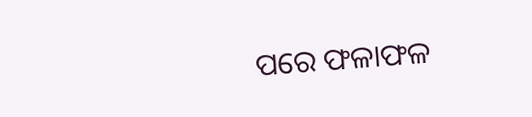ପରେ ଫଳାଫଳ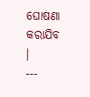ଘୋଷଣା
କରାଯିବ ।
---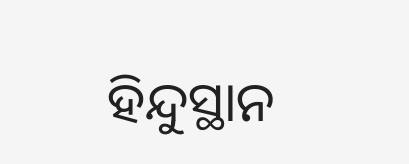ହିନ୍ଦୁସ୍ଥାନ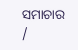ସମାଚାର /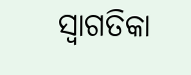ସ୍ୱାଗତିକା